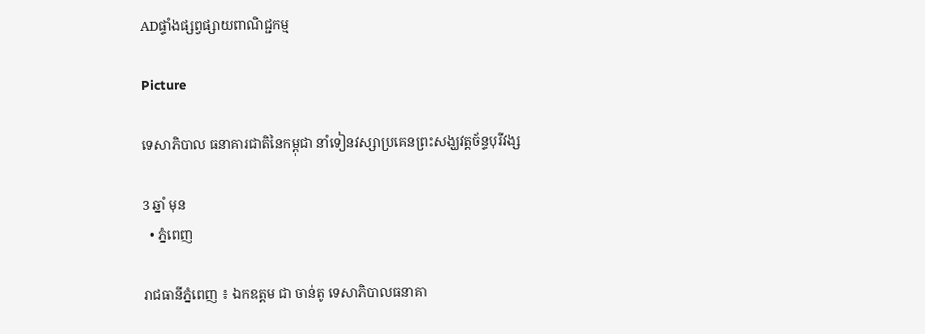ADផ្ទាំងផ្សព្វផ្សាយពាណិជ្ជកម្ម

Picture

ទេសាភិបាល ធនាគារជាតិនៃកម្ពុជា នាំទៀនវស្សាប្រគេនព្រះសង្ឃវត្តច័ន្ទបុរីវង្ស

3 ឆ្នាំ មុន
  • ភ្នំពេញ

រាជធានីភ្នំពេញ ៖ ឯកឧត្តម ជា ចាន់តូ ទេសាភិបាលធនាគា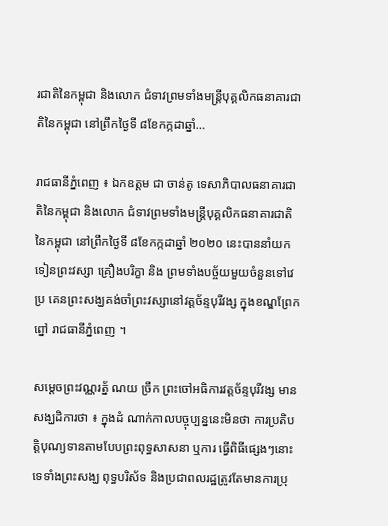រជាតិនៃកម្ពុជា និងលោក ជំទាវព្រមទាំងមន្ត្រីបុគ្គលិកធនាគារជាតិនៃកម្ពុជា នៅព្រឹកថ្ងៃទី ៨ខែកក្កដាឆ្នាំ…

រាជធានីភ្នំពេញ ៖ ឯកឧត្តម ជា ចាន់តូ ទេសាភិបាលធនាគារជាតិនៃកម្ពុជា និងលោក ជំទាវព្រមទាំងមន្ត្រីបុគ្គលិកធនាគារជាតិនៃកម្ពុជា នៅព្រឹកថ្ងៃទី ៨ខែកក្កដាឆ្នាំ ២០២០ នេះបាននាំយកទៀនព្រះវស្សា គ្រឿងបរិក្ខា និង ព្រមទាំងបច្ច័យមួយចំនួនទៅវេប្រ គេនព្រះសង្ឃគង់ចាំព្រះវស្សានៅវត្តច័ន្ទបុរីវង្ស ក្នុងខណ្ឌព្រែកព្នៅ រាជធានីភ្នំពេញ ។

សម្ដេចព្រះវណ្ណរត្ន័ ណយ ច្រឹក ព្រះចៅអធិការវត្តច័ន្ទបុរីវង្ស មានសង្ឃដិការថា ៖ ក្នុងដំ ណាក់កាលបច្ចុប្បន្ននេះមិនថា ការប្រតិបត្តិបុណ្យទានតាមបែបព្រះពុទ្ធសាសនា ឬការ ធ្វើពិធីផ្សេងៗនោះទេទាំងព្រះសង្ឃ ពុទ្ធបរិស័ទ និងប្រជាពលរដ្ឋត្រូវតែមានការប្រុ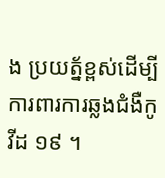ង ប្រយត្ន័ខ្ពស់ដើម្បីការពារការឆ្លងជំងឺកូវីដ ១៩ ។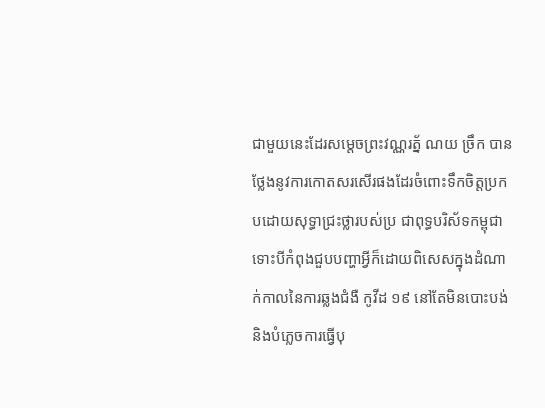ជាមួយនេះដែរសម្ដេចព្រះវណ្ណរត្ន័ ណយ ច្រឹក បានថ្លែងនូវការកោតសរសើរផងដែរចំពោះទឹកចិត្តប្រកបដោយសុទ្ធាជ្រះថ្លារបស់ប្រ ជាពុទ្ធបរិស័ទកម្ពុជាទោះបីកំពុងជួបបញ្ហាអ្វីក៏ដោយពិសេសក្នុងដំណាក់កាលនៃការឆ្លងជំងឺ កូវីដ ១៩ នៅតែមិនបោះបង់ និងបំភ្លេចការធ្វើបុ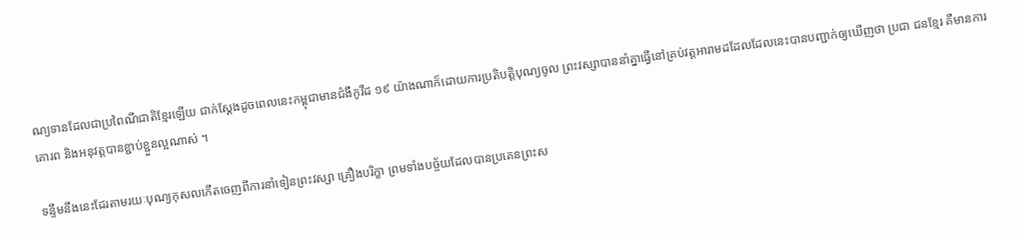ណ្យទានដែលជាប្រពៃណីជាតិខ្មែរឡើយ ជាក់ស្ដែងដូចពេលនេះកម្ពុជាមានជំងឺកូវីដ ១៩ យ៉ាងណាក៏ដោយការប្រតិបត្តិបុណ្យចូល ព្រះវស្សាបាននាំគ្នាធ្វើនៅគ្រប់វត្តអារាមដដែលដែលនេះបានបញ្ជាក់ឲ្យឃើញថា ប្រជា ជនខ្មែរ គឺមានការគោរព និងអនុវត្តបានខ្ជាប់ខ្ជួនល្អណាស់ ។

ទន្ទឹមនឹងនេះដែរតាមរយៈបុណ្យកុសលកើតចេញពីការនាំទៀនព្រះវស្សា គ្រឿងបរិក្ខា ព្រមទាំងបច្ច័យដែលបានប្រគេនព្រះស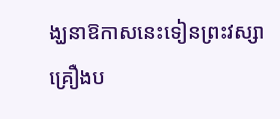ង្ឃនាឱកាសនេះទៀនព្រះវស្សា គ្រឿងប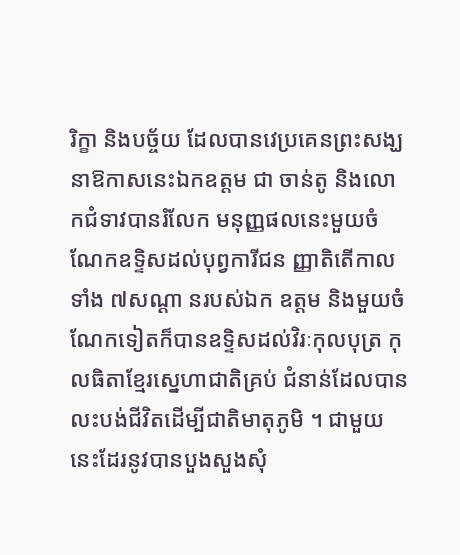រិក្ខា និងបច្ច័យ ដែលបានវេប្រគេនព្រះសង្ឃនាឱកាសនេះឯកឧត្តម ជា ចាន់តូ និងលោកជំទាវបានរំលែក មនុញ្ញផលនេះមួយចំណែកឧទ្ទិសដល់បុព្វការីជន ញ្ញាតិតើកាលទាំង ៧សណ្ដា នរបស់ឯក ឧត្ដម និងមួយចំណែកទៀតក៏បានឧទ្ទិសដល់វិរៈកុលបុត្រ កុលធិតាខ្មែរស្នេហាជាតិគ្រប់ ជំនាន់ដែលបានលះបង់ជីវិតដើម្បីជាតិមាតុភូមិ ។ ជាមួយនេះដែរនូវបានបួងសួងសុំ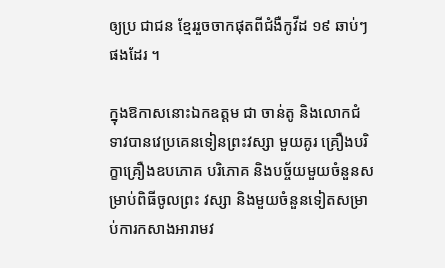ឲ្យប្រ ជាជន ខ្មែររួចចាកផុតពីជំងឺកូវីដ ១៩ ឆាប់ៗផងដែរ ។

ក្នុងឱកាសនោះឯកឧត្តម ជា ចាន់តូ និងលោកជំទាវបានវេប្រគេនទៀនព្រះវស្សា មួយគូរ គ្រឿងបរិក្ខាគ្រឿងឧបភោគ បរិភោគ និងបច្ច័យមួយចំនួនសម្រាប់ពិធីចូលព្រះ វស្សា និងមួយចំនួនទៀតសម្រាប់ការកសាងអារាមវ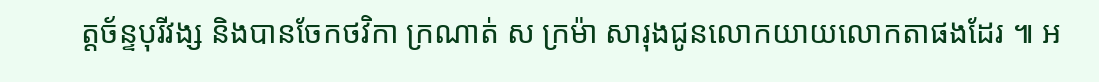ត្តច័ន្ទបុរីវង្ស និងបានចែកថវិកា ក្រណាត់ ស ក្រម៉ា សារុងជូនលោកយាយលោកតាផងដែរ ៕ អ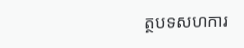ត្ថបទសហការ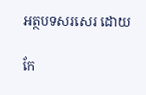អត្ថបទសរសេរ ដោយ

កែ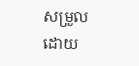សម្រួលដោយ